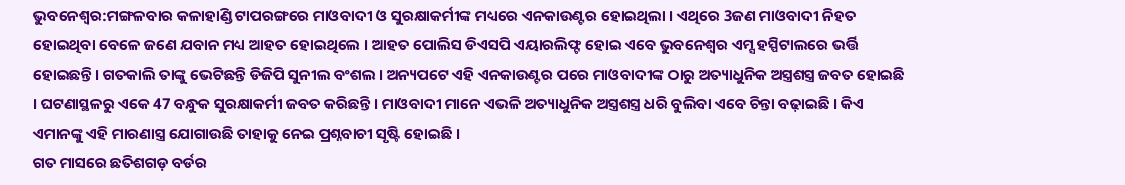ଭୁବନେଶ୍ବର:ମଙ୍ଗଳବାର କଳାହାଣ୍ଡି ଟାପରଙ୍ଗରେ ମାଓବାଦୀ ଓ ସୁରକ୍ଷାକର୍ମୀଙ୍କ ମଧ୍ୟରେ ଏନକାଉଣ୍ଟର ହୋଇଥିଲା । ଏଥିରେ 3ଜଣ ମାଓବାଦୀ ନିହତ ହୋଇଥିବା ବେଳେ ଜଣେ ଯବାନ ମଧ୍ୟ ଆହତ ହୋଇଥିଲେ । ଆହତ ପୋଲିସ ଡିଏସପି ଏୟାରଲିଫ୍ଟ ହୋଇ ଏବେ ଭୁବନେଶ୍ବର ଏମ୍ସ ହସ୍ପିଟାଲରେ ଭର୍ତ୍ତି ହୋଇଛନ୍ତି । ଗତକାଲି ତାଙ୍କୁ ଭେଟିଛନ୍ତି ଡିଜିପି ସୁନୀଲ ବଂଶଲ । ଅନ୍ୟପଟେ ଏହି ଏନକାଉଣ୍ଟର ପରେ ମାଓବାଦୀଙ୍କ ଠାରୁ ଅତ୍ୟାଧୁନିକ ଅସ୍ତ୍ରଶସ୍ତ୍ର ଜବତ ହୋଇଛି । ଘଟଣାସ୍ଥଳରୁ ଏକେ 47 ବନ୍ଧୁକ ସୁରକ୍ଷାକର୍ମୀ ଜବତ କରିଛନ୍ତି । ମାଓବାଦୀ ମାନେ ଏଭଳି ଅତ୍ୟାଧୁନିକ ଅସ୍ତ୍ରଶସ୍ତ୍ର ଧରି ବୁଲିବା ଏବେ ଚିନ୍ତା ବଢ଼ାଇଛି । କିଏ ଏମାନଙ୍କୁ ଏହି ମାରଣାସ୍ତ୍ର ଯୋଗାଉଛି ତାହାକୁ ନେଇ ପ୍ରଶ୍ନବାଚୀ ସୃଷ୍ଟି ହୋଇଛି ।
ଗତ ମାସରେ ଛତିଶଗଡ଼ ବର୍ଡର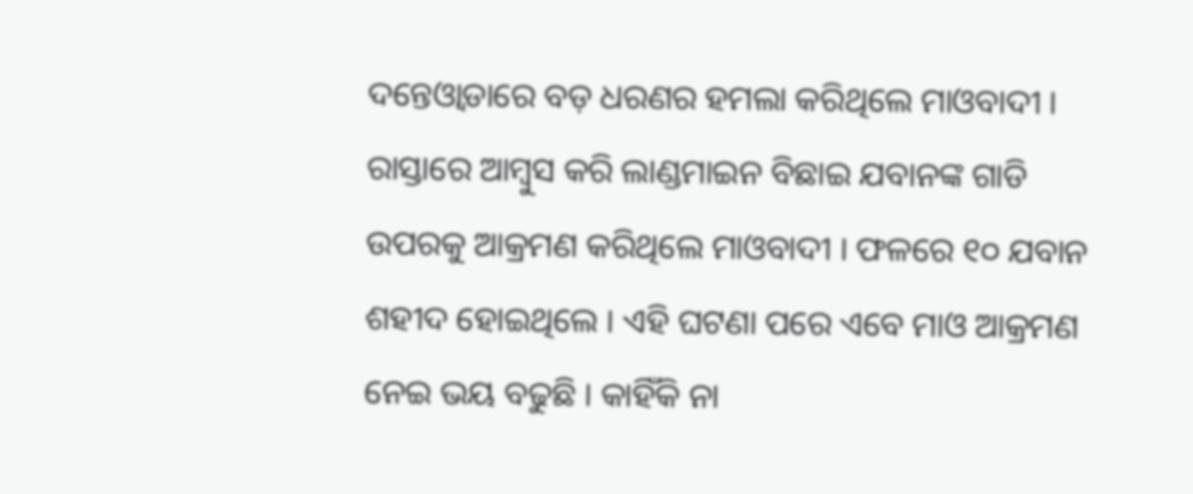ଦନ୍ତେଓ୍ବାଡାରେ ବଡ଼ ଧରଣର ହମଲା କରିଥିଲେ ମାଓବାଦୀ । ରାସ୍ତାରେ ଆମ୍ବୁସ କରି ଲାଣ୍ଡମାଇନ ବିଛାଇ ଯବାନଙ୍କ ଗାଡି ଉପରକୁ ଆକ୍ରମଣ କରିଥିଲେ ମାଓବାଦୀ । ଫଳରେ ୧୦ ଯବାନ ଶହୀଦ ହୋଇଥିଲେ । ଏହି ଘଟଣା ପରେ ଏବେ ମାଓ ଆକ୍ରମଣ ନେଇ ଭୟ ବଢୁଛି । କାହିଁକି ନା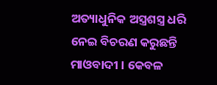ଅତ୍ୟାଧୁନିକ ଅସ୍ତ୍ରଶସ୍ତ୍ର ଧରି ନେଇ ବିଚରଣ କରୁଛନ୍ତି ମାଓବାଦୀ । କେବଳ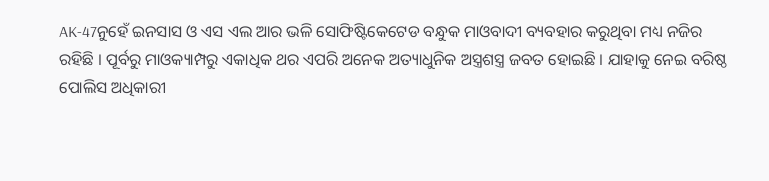AK-47ନୁହେଁ ଇନସାସ ଓ ଏସ ଏଲ ଆର ଭଳି ସୋଫିଷ୍ଟିକେଟେଡ ବନ୍ଧୁକ ମାଓବାଦୀ ବ୍ୟବହାର କରୁଥିବା ମଧ୍ୟ ନଜିର ରହିଛି । ପୂର୍ବରୁ ମାଓକ୍ୟାମ୍ପରୁ ଏକାଧିକ ଥର ଏପରି ଅନେକ ଅତ୍ୟାଧୁନିକ ଅସ୍ତ୍ରଶସ୍ତ୍ର ଜବତ ହୋଇଛି । ଯାହାକୁ ନେଇ ବରିଷ୍ଠ ପୋଲିସ ଅଧିକାରୀ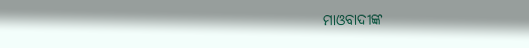ମାଓବାଦୀଙ୍କ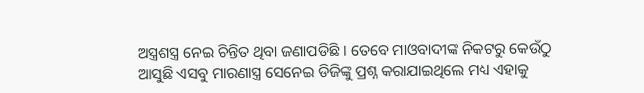ଅସ୍ତ୍ରଶସ୍ତ୍ର ନେଇ ଚିନ୍ତିତ ଥିବା ଜଣାପଡିଛି । ତେବେ ମାଓବାଦୀଙ୍କ ନିକଟରୁ କେଉଁଠୁ ଆସୁଛି ଏସବୁ ମାରଣାସ୍ତ୍ର ସେନେଇ ଡିଜିଙ୍କୁ ପ୍ରଶ୍ନ କରାଯାଇଥିଲେ ମଧ୍ୟ ଏହାକୁ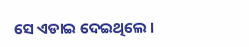ସେ ଏଡାଇ ଦେଇଥିଲେ ।